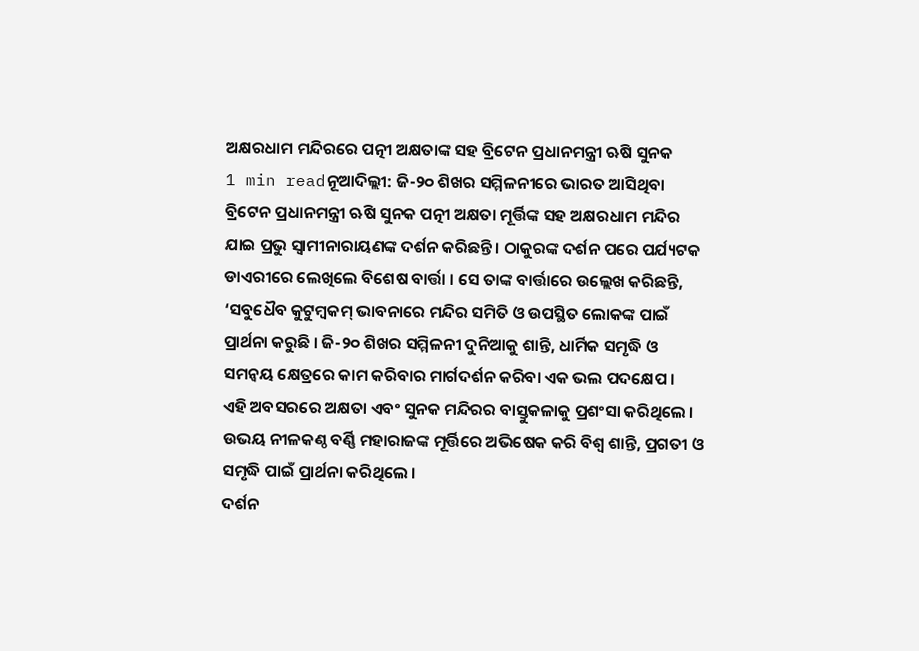ଅକ୍ଷରଧାମ ମନ୍ଦିରରେ ପତ୍ନୀ ଅକ୍ଷତାଙ୍କ ସହ ବ୍ରିଟେନ ପ୍ରଧାନମନ୍ତ୍ରୀ ଋଷି ସୁନକ
1 min readନୂଆଦିଲ୍ଲୀ: ଜି-୨୦ ଶିଖର ସମ୍ମିଳନୀରେ ଭାରତ ଆସିଥିବା ବ୍ରିଟେନ ପ୍ରଧାନମନ୍ତ୍ରୀ ଋଷି ସୁନକ ପତ୍ନୀ ଅକ୍ଷତା ମୂର୍ତ୍ତିଙ୍କ ସହ ଅକ୍ଷରଧାମ ମନ୍ଦିର ଯାଇ ପ୍ରଭୁ ସ୍ବାମୀନାରାୟଣଙ୍କ ଦର୍ଶନ କରିଛନ୍ତି । ଠାକୁରଙ୍କ ଦର୍ଶନ ପରେ ପର୍ଯ୍ୟଟକ ଡାଏରୀରେ ଲେଖିଲେ ବିଶେଷ ବାର୍ତ୍ତା । ସେ ତାଙ୍କ ବାର୍ତ୍ତାରେ ଉଲ୍ଲେଖ କରିଛନ୍ତି, ‘ସବୁଧୈବ କୁଟୁମ୍ବକମ୍ ଭାବନାରେ ମନ୍ଦିର ସମିତି ଓ ଉପସ୍ଥିତ ଲୋକଙ୍କ ପାଇଁ ପ୍ରାର୍ଥନା କରୁଛି । ଜି-୨୦ ଶିଖର ସମ୍ମିଳନୀ ଦୁନିଆକୁ ଶାନ୍ତି, ଧାର୍ମିକ ସମୃଦ୍ଧି ଓ ସମନ୍ବୟ କ୍ଷେତ୍ରରେ କାମ କରିବାର ମାର୍ଗଦର୍ଶନ କରିବା ଏକ ଭଲ ପଦକ୍ଷେପ ।
ଏହି ଅବସରରେ ଅକ୍ଷତା ଏବଂ ସୁନକ ମନ୍ଦିରର ବାସ୍ତୁକଳାକୁ ପ୍ରଶଂସା କରିଥିଲେ । ଉଭୟ ନୀଳକଣ୍ଠ ବର୍ଣ୍ଣି ମହାରାଜଙ୍କ ମୂର୍ତ୍ତିରେ ଅଭିଷେକ କରି ବିଶ୍ବ ଶାନ୍ତି, ପ୍ରଗତୀ ଓ ସମୃଦ୍ଧି ପାଇଁ ପ୍ରାର୍ଥନା କରିଥିଲେ ।
ଦର୍ଶନ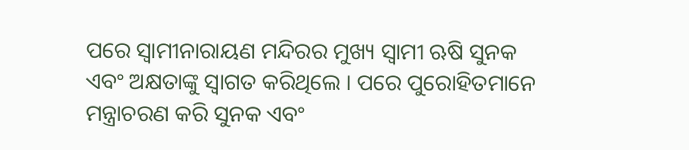ପରେ ସ୍ବାମୀନାରାୟଣ ମନ୍ଦିରର ମୁଖ୍ୟ ସ୍ବାମୀ ଋଷି ସୁନକ ଏବଂ ଅକ୍ଷତାଙ୍କୁ ସ୍ବାଗତ କରିଥିଲେ । ପରେ ପୁରୋହିତମାନେ ମନ୍ତ୍ରାଚରଣ କରି ସୁନକ ଏବଂ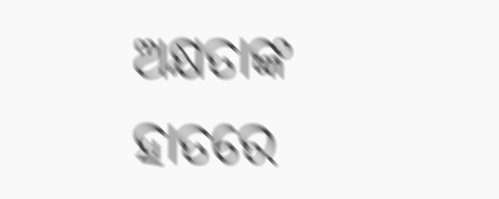ଅକ୍ଷତାଙ୍କ ହାତରେ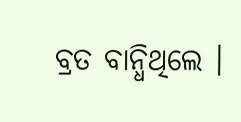ବ୍ରତ ବାନ୍ଧିଥିଲେ ।